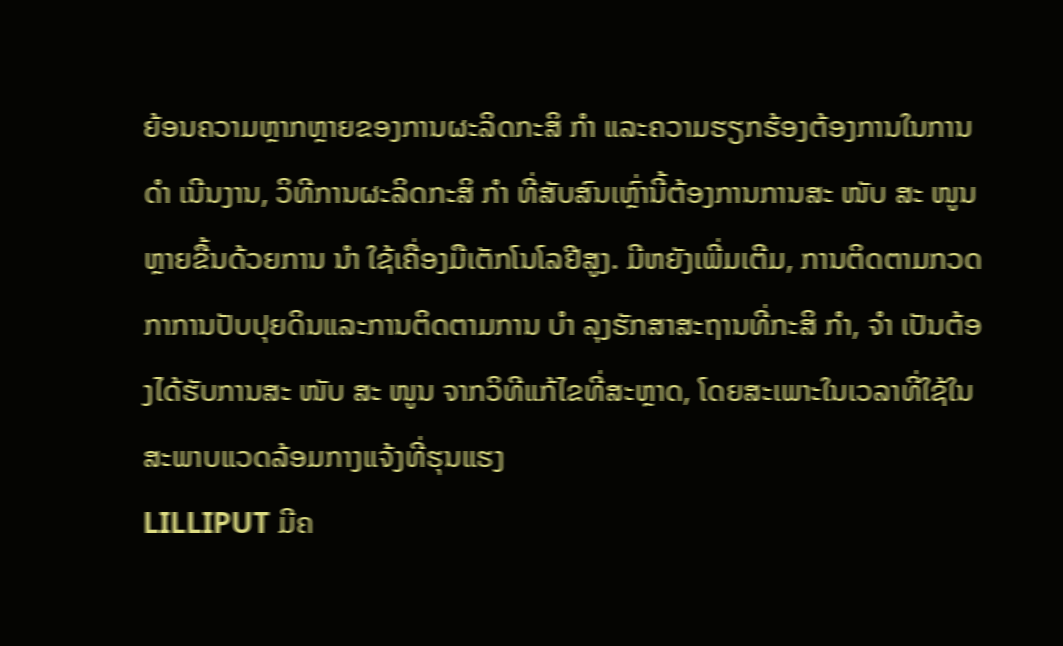ຍ້ອນຄວາມຫຼາກຫຼາຍຂອງການຜະລິດກະສິ ກຳ ແລະຄວາມຮຽກຮ້ອງຕ້ອງການໃນການ ດຳ ເນີນງານ, ວິທີການຜະລິດກະສິ ກຳ ທີ່ສັບສົນເຫຼົ່ານີ້ຕ້ອງການການສະ ໜັບ ສະ ໜູນ ຫຼາຍຂື້ນດ້ວຍການ ນຳ ໃຊ້ເຄື່ອງມືເຕັກໂນໂລຢີສູງ. ມີຫຍັງເພີ່ມເຕີມ, ການຕິດຕາມກວດກາການປັບປຸຍດິນແລະການຕິດຕາມການ ບຳ ລຸງຮັກສາສະຖານທີ່ກະສິ ກຳ, ຈຳ ເປັນຕ້ອງໄດ້ຮັບການສະ ໜັບ ສະ ໜູນ ຈາກວິທີແກ້ໄຂທີ່ສະຫຼາດ, ໂດຍສະເພາະໃນເວລາທີ່ໃຊ້ໃນສະພາບແວດລ້ອມກາງແຈ້ງທີ່ຮຸນແຮງ
LILLIPUT ມີຄ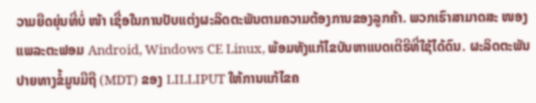ວາມຍືດຍຸ່ນທີ່ບໍ່ ໜ້າ ເຊື່ອໃນການປັບແຕ່ງຜະລິດຕະພັນຕາມຄວາມຕ້ອງການຂອງລູກຄ້າ. ພວກເຮົາສາມາດສະ ໜອງ ແພລະຕະຟອມ Android, Windows CE Linux, ພ້ອມທັງແກ້ໄຂບັນຫາແບດເຕີຣີທີ່ໃຊ້ໄດ້ດົນ. ຜະລິດຕະພັນປາຍທາງຂໍ້ມູນມືຖື (MDT) ຂອງ LILLIPUT ໃຫ້ການແກ້ໄຂຄ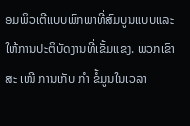ອມພິວເຕີແບບພົກພາທີ່ສົມບູນແບບແລະໃຫ້ການປະຕິບັດງານທີ່ເຂັ້ມແຂງ. ພວກເຂົາສະ ເໜີ ການເກັບ ກຳ ຂໍ້ມູນໃນເວລາ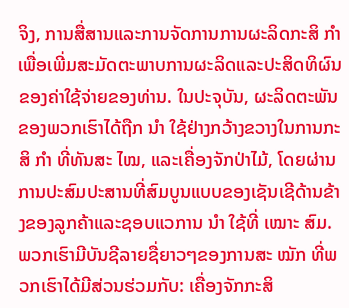ຈິງ, ການສື່ສານແລະການຈັດການການຜະລິດກະສິ ກຳ ເພື່ອເພີ່ມສະມັດຕະພາບການຜະລິດແລະປະສິດທິຜົນຂອງຄ່າໃຊ້ຈ່າຍຂອງທ່ານ. ໃນປະຈຸບັນ, ຜະລິດຕະພັນຂອງພວກເຮົາໄດ້ຖືກ ນຳ ໃຊ້ຢ່າງກວ້າງຂວາງໃນການກະສິ ກຳ ທີ່ທັນສະ ໄໝ, ແລະເຄື່ອງຈັກປ່າໄມ້, ໂດຍຜ່ານການປະສົມປະສານທີ່ສົມບູນແບບຂອງເຊັນເຊີດ້ານຂ້າງຂອງລູກຄ້າແລະຊອບແວການ ນຳ ໃຊ້ທີ່ ເໝາະ ສົມ. ພວກເຮົາມີບັນຊີລາຍຊື່ຍາວໆຂອງການສະ ໝັກ ທີ່ພວກເຮົາໄດ້ມີສ່ວນຮ່ວມກັບ: ເຄື່ອງຈັກກະສິ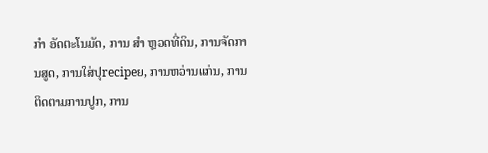ກຳ ອັດຕະໂນມັດ, ການ ສຳ ຫຼວດທີ່ດິນ, ການຈັດການສູດ, ການໃສ່ປຸrecipeຍ, ການຫວ່ານແກ່ນ, ການຕິດຕາມການປູກ, ການ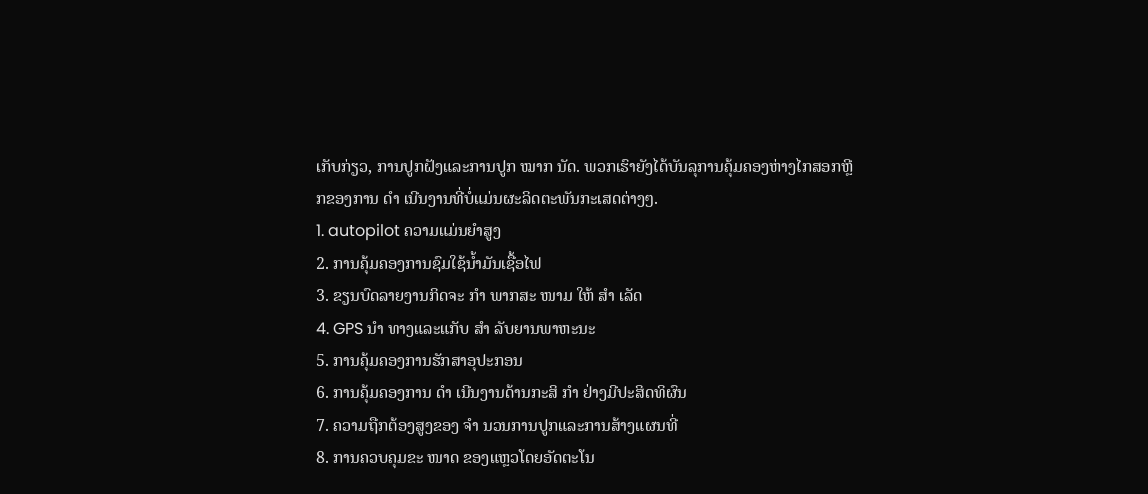ເກັບກ່ຽວ, ການປູກຝັງແລະການປູກ ໝາກ ນັດ. ພວກເຮົາຍັງໄດ້ບັນລຸການຄຸ້ມຄອງຫ່າງໄກສອກຫຼີກຂອງການ ດຳ ເນີນງານທີ່ບໍ່ແມ່ນຜະລິດຕະພັນກະເສດຕ່າງໆ.
1. autopilot ຄວາມແມ່ນຍໍາສູງ
2. ການຄຸ້ມຄອງການຊົມໃຊ້ນໍ້າມັນເຊື້ອໄຟ
3. ຂຽນບົດລາຍງານກິດຈະ ກຳ ພາກສະ ໜາມ ໃຫ້ ສຳ ເລັດ
4. GPS ນຳ ທາງແລະແກັບ ສຳ ລັບຍານພາຫະນະ
5. ການຄຸ້ມຄອງການຮັກສາອຸປະກອນ
6. ການຄຸ້ມຄອງການ ດຳ ເນີນງານດ້ານກະສິ ກຳ ຢ່າງມີປະສິດທິຜົນ
7. ຄວາມຖືກຕ້ອງສູງຂອງ ຈຳ ນວນການປູກແລະການສ້າງແຜນທີ່
8. ການຄວບຄຸມຂະ ໜາດ ຂອງແຫຼວໂດຍອັດຕະໂນ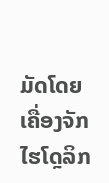ມັດໂດຍເຄື່ອງຈັກໄຮໂດຼລິກ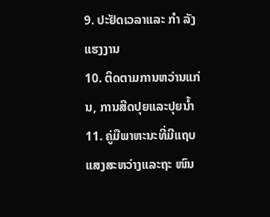9. ປະຢັດເວລາແລະ ກຳ ລັງແຮງງານ
10. ຕິດຕາມການຫວ່ານແກ່ນ, ການສີດປຸຍແລະປຸຍນໍ້າ
11. ຄູ່ມືພາຫະນະທີ່ມີແຖບແສງສະຫວ່າງແລະຖະ ໜົນ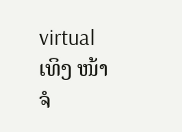virtual ເທິງ ໜ້າ ຈໍ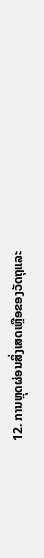12. ການຫຼຸດຜ່ອນສິ່ງເສດເຫຼືອຂອງວັດຖຸແລະ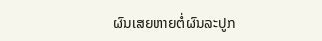ຜົນເສຍຫາຍຕໍ່ຜົນລະປູກ